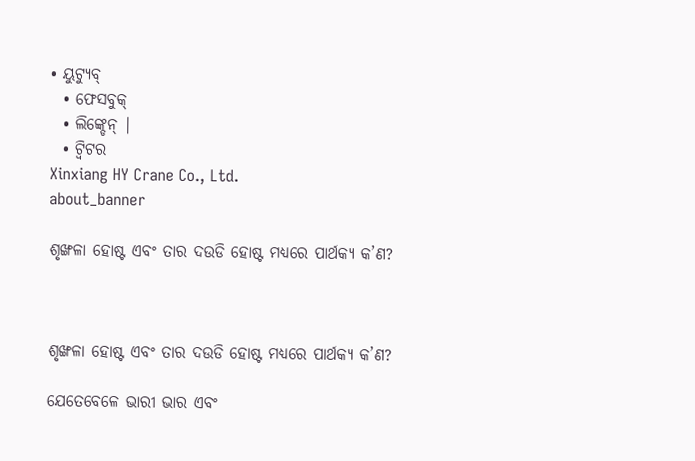• ୟୁଟ୍ୟୁବ୍
  • ଫେସବୁକ୍
  • ଲିଙ୍କ୍ଡେନ୍ |
  • ଟ୍ୱିଟର
Xinxiang HY Crane Co., Ltd.
about_banner

ଶୃଙ୍ଖଳା ହୋଷ୍ଟ ଏବଂ ତାର ଦଉଡି ହୋଷ୍ଟ ମଧ୍ୟରେ ପାର୍ଥକ୍ୟ କ’ଣ?



ଶୃଙ୍ଖଳା ହୋଷ୍ଟ ଏବଂ ତାର ଦଉଡି ହୋଷ୍ଟ ମଧ୍ୟରେ ପାର୍ଥକ୍ୟ କ’ଣ?

ଯେତେବେଳେ ଭାରୀ ଭାର ଏବଂ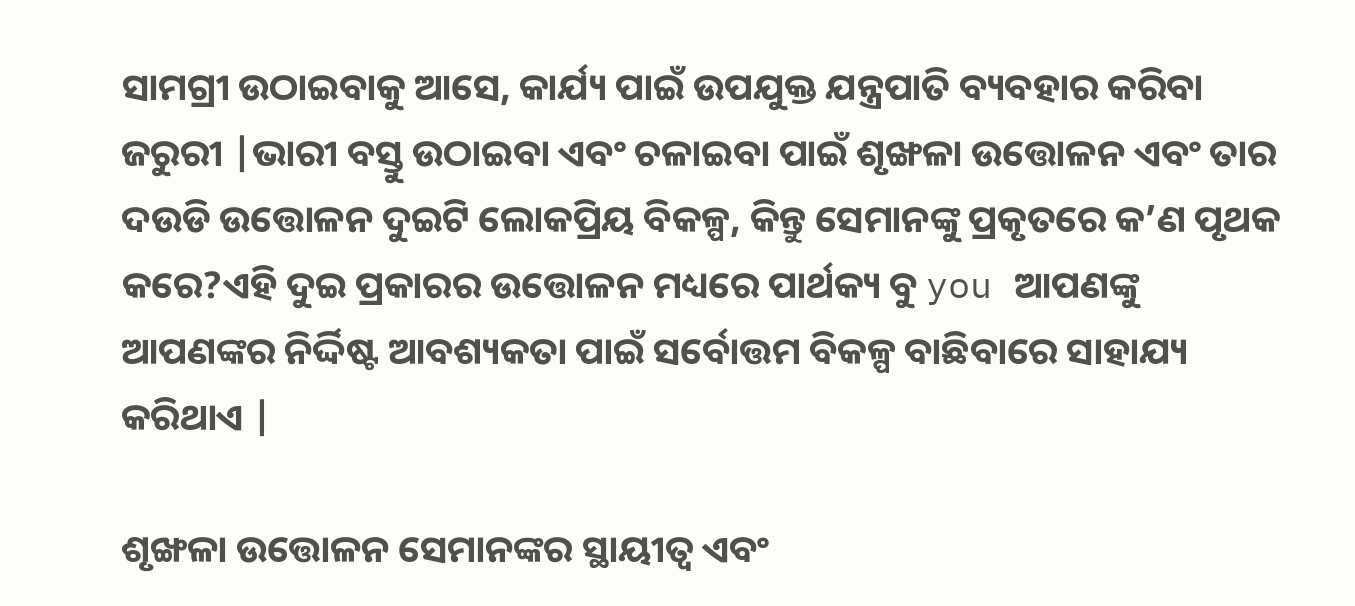ସାମଗ୍ରୀ ଉଠାଇବାକୁ ଆସେ, କାର୍ଯ୍ୟ ପାଇଁ ଉପଯୁକ୍ତ ଯନ୍ତ୍ରପାତି ବ୍ୟବହାର କରିବା ଜରୁରୀ |ଭାରୀ ବସ୍ତୁ ଉଠାଇବା ଏବଂ ଚଳାଇବା ପାଇଁ ଶୃଙ୍ଖଳା ଉତ୍ତୋଳନ ଏବଂ ତାର ଦଉଡି ଉତ୍ତୋଳନ ଦୁଇଟି ଲୋକପ୍ରିୟ ବିକଳ୍ପ, କିନ୍ତୁ ସେମାନଙ୍କୁ ପ୍ରକୃତରେ କ’ଣ ପୃଥକ କରେ?ଏହି ଦୁଇ ପ୍ରକାରର ଉତ୍ତୋଳନ ମଧ୍ୟରେ ପାର୍ଥକ୍ୟ ବୁ you ଆପଣଙ୍କୁ ଆପଣଙ୍କର ନିର୍ଦ୍ଦିଷ୍ଟ ଆବଶ୍ୟକତା ପାଇଁ ସର୍ବୋତ୍ତମ ବିକଳ୍ପ ବାଛିବାରେ ସାହାଯ୍ୟ କରିଥାଏ |

ଶୃଙ୍ଖଳା ଉତ୍ତୋଳନ ସେମାନଙ୍କର ସ୍ଥାୟୀତ୍ୱ ଏବଂ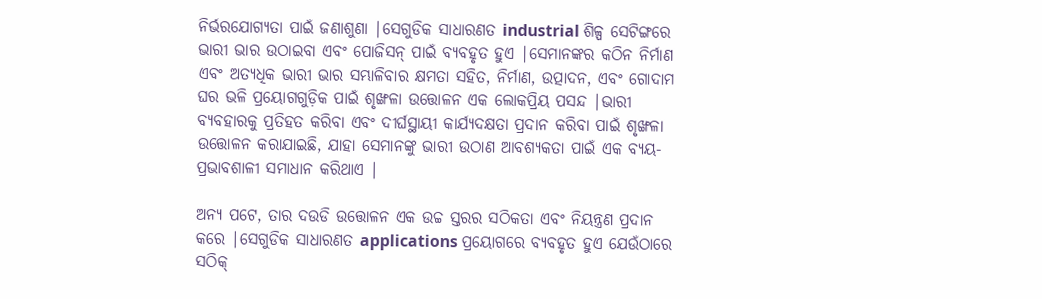ନିର୍ଭରଯୋଗ୍ୟତା ପାଇଁ ଜଣାଶୁଣା |ସେଗୁଡିକ ସାଧାରଣତ industrial ଶିଳ୍ପ ସେଟିଙ୍ଗରେ ଭାରୀ ଭାର ଉଠାଇବା ଏବଂ ପୋଜିସନ୍ ପାଇଁ ବ୍ୟବହୃତ ହୁଏ |ସେମାନଙ୍କର କଠିନ ନିର୍ମାଣ ଏବଂ ଅତ୍ୟଧିକ ଭାରୀ ଭାର ସମ୍ଭାଳିବାର କ୍ଷମତା ସହିତ, ନିର୍ମାଣ, ଉତ୍ପାଦନ, ଏବଂ ଗୋଦାମ ଘର ଭଳି ପ୍ରୟୋଗଗୁଡ଼ିକ ପାଇଁ ଶୃଙ୍ଖଳା ଉତ୍ତୋଳନ ଏକ ଲୋକପ୍ରିୟ ପସନ୍ଦ |ଭାରୀ ବ୍ୟବହାରକୁ ପ୍ରତିହତ କରିବା ଏବଂ ଦୀର୍ଘସ୍ଥାୟୀ କାର୍ଯ୍ୟଦକ୍ଷତା ପ୍ରଦାନ କରିବା ପାଇଁ ଶୃଙ୍ଖଳା ଉତ୍ତୋଳନ କରାଯାଇଛି, ଯାହା ସେମାନଙ୍କୁ ଭାରୀ ଉଠାଣ ଆବଶ୍ୟକତା ପାଇଁ ଏକ ବ୍ୟୟ-ପ୍ରଭାବଶାଳୀ ସମାଧାନ କରିଥାଏ |

ଅନ୍ୟ ପଟେ, ତାର ଦଉଡି ଉତ୍ତୋଳନ ଏକ ଉଚ୍ଚ ସ୍ତରର ସଠିକତା ଏବଂ ନିୟନ୍ତ୍ରଣ ପ୍ରଦାନ କରେ |ସେଗୁଡିକ ସାଧାରଣତ applications ପ୍ରୟୋଗରେ ବ୍ୟବହୃତ ହୁଏ ଯେଉଁଠାରେ ସଠିକ୍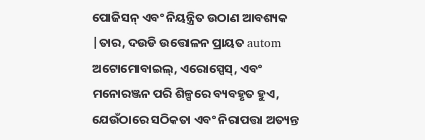ପୋଜିସନ୍ ଏବଂ ନିୟନ୍ତ୍ରିତ ଉଠାଣ ଆବଶ୍ୟକ |ତାର, ଦଉଡି ଉତ୍ତୋଳନ ପ୍ରାୟତ autom ଅଟୋମୋବାଇଲ୍, ଏରୋସ୍ପେସ୍, ଏବଂ ମନୋରଞ୍ଜନ ପରି ଶିଳ୍ପରେ ବ୍ୟବହୃତ ହୁଏ, ଯେଉଁଠାରେ ସଠିକତା ଏବଂ ନିରାପତ୍ତା ଅତ୍ୟନ୍ତ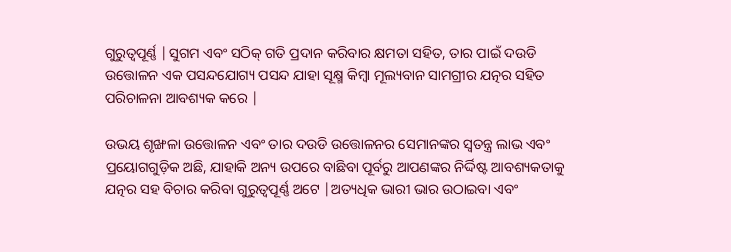ଗୁରୁତ୍ୱପୂର୍ଣ୍ଣ |ସୁଗମ ଏବଂ ସଠିକ୍ ଗତି ପ୍ରଦାନ କରିବାର କ୍ଷମତା ସହିତ, ତାର ପାଇଁ ଦଉଡି ଉତ୍ତୋଳନ ଏକ ପସନ୍ଦଯୋଗ୍ୟ ପସନ୍ଦ ଯାହା ସୂକ୍ଷ୍ମ କିମ୍ବା ମୂଲ୍ୟବାନ ସାମଗ୍ରୀର ଯତ୍ନର ସହିତ ପରିଚାଳନା ଆବଶ୍ୟକ କରେ |

ଉଭୟ ଶୃଙ୍ଖଳା ଉତ୍ତୋଳନ ଏବଂ ତାର ଦଉଡି ଉତ୍ତୋଳନର ସେମାନଙ୍କର ସ୍ୱତନ୍ତ୍ର ଲାଭ ଏବଂ ପ୍ରୟୋଗଗୁଡ଼ିକ ଅଛି, ଯାହାକି ଅନ୍ୟ ଉପରେ ବାଛିବା ପୂର୍ବରୁ ଆପଣଙ୍କର ନିର୍ଦ୍ଦିଷ୍ଟ ଆବଶ୍ୟକତାକୁ ଯତ୍ନର ସହ ବିଚାର କରିବା ଗୁରୁତ୍ୱପୂର୍ଣ୍ଣ ଅଟେ |ଅତ୍ୟଧିକ ଭାରୀ ଭାର ଉଠାଇବା ଏବଂ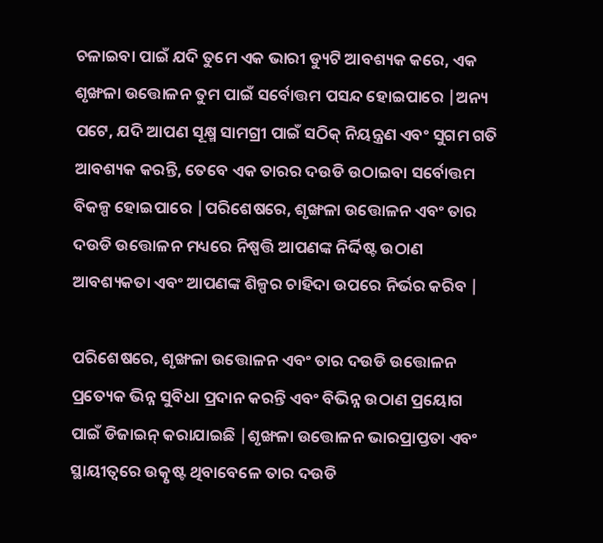ଚଳାଇବା ପାଇଁ ଯଦି ତୁମେ ଏକ ଭାରୀ ଡ୍ୟୁଟି ଆବଶ୍ୟକ କରେ, ଏକ ଶୃଙ୍ଖଳା ଉତ୍ତୋଳନ ତୁମ ପାଇଁ ସର୍ବୋତ୍ତମ ପସନ୍ଦ ହୋଇପାରେ |ଅନ୍ୟ ପଟେ, ଯଦି ଆପଣ ସୂକ୍ଷ୍ମ ସାମଗ୍ରୀ ପାଇଁ ସଠିକ୍ ନିୟନ୍ତ୍ରଣ ଏବଂ ସୁଗମ ଗତି ଆବଶ୍ୟକ କରନ୍ତି, ତେବେ ଏକ ତାରର ଦଉଡି ଉଠାଇବା ସର୍ବୋତ୍ତମ ବିକଳ୍ପ ହୋଇପାରେ |ପରିଶେଷରେ, ଶୃଙ୍ଖଳା ଉତ୍ତୋଳନ ଏବଂ ତାର ଦଉଡି ଉତ୍ତୋଳନ ମଧ୍ୟରେ ନିଷ୍ପତ୍ତି ଆପଣଙ୍କ ନିର୍ଦ୍ଦିଷ୍ଟ ଉଠାଣ ଆବଶ୍ୟକତା ଏବଂ ଆପଣଙ୍କ ଶିଳ୍ପର ଚାହିଦା ଉପରେ ନିର୍ଭର କରିବ |

ପରିଶେଷରେ, ଶୃଙ୍ଖଳା ଉତ୍ତୋଳନ ଏବଂ ତାର ଦଉଡି ଉତ୍ତୋଳନ ପ୍ରତ୍ୟେକ ଭିନ୍ନ ସୁବିଧା ପ୍ରଦାନ କରନ୍ତି ଏବଂ ବିଭିନ୍ନ ଉଠାଣ ପ୍ରୟୋଗ ପାଇଁ ଡିଜାଇନ୍ କରାଯାଇଛି |ଶୃଙ୍ଖଳା ଉତ୍ତୋଳନ ଭାରପ୍ରାପ୍ତତା ଏବଂ ସ୍ଥାୟୀତ୍ୱରେ ଉତ୍କୃଷ୍ଟ ଥିବାବେଳେ ତାର ଦଉଡି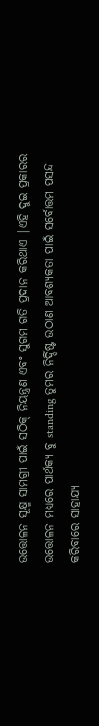ଉତ୍ତୋଳନ ସୂକ୍ଷ୍ମ ସାମଗ୍ରୀ ପାଇଁ ସଠିକ୍ ନିୟନ୍ତ୍ରଣ ଏବଂ ସୁଗମ ଗତି ପ୍ରଦାନ କରିଥାଏ |ଏହି ଦୁଇ ପ୍ରକାରର ଉତ୍ତୋଳନ ମଧ୍ୟରେ ପାର୍ଥକ୍ୟ ବୁ standing ତୁମର ନିର୍ଦ୍ଦିଷ୍ଟ ଉଠାଣ ଆବଶ୍ୟକତା ପାଇଁ ସର୍ବୋତ୍ତମ ପସନ୍ଦ କରିବାରେ ସାହାଯ୍ୟ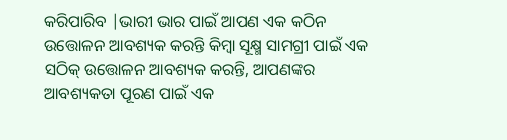କରିପାରିବ |ଭାରୀ ଭାର ପାଇଁ ଆପଣ ଏକ କଠିନ ଉତ୍ତୋଳନ ଆବଶ୍ୟକ କରନ୍ତି କିମ୍ବା ସୂକ୍ଷ୍ମ ସାମଗ୍ରୀ ପାଇଁ ଏକ ସଠିକ୍ ଉତ୍ତୋଳନ ଆବଶ୍ୟକ କରନ୍ତି, ଆପଣଙ୍କର ଆବଶ୍ୟକତା ପୂରଣ ପାଇଁ ଏକ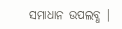ସମାଧାନ ଉପଲବ୍ଧ |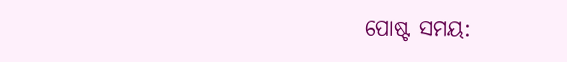ପୋଷ୍ଟ ସମୟ: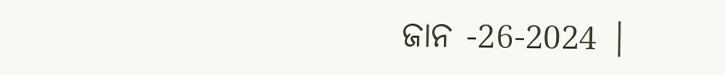ଜାନ -26-2024 |